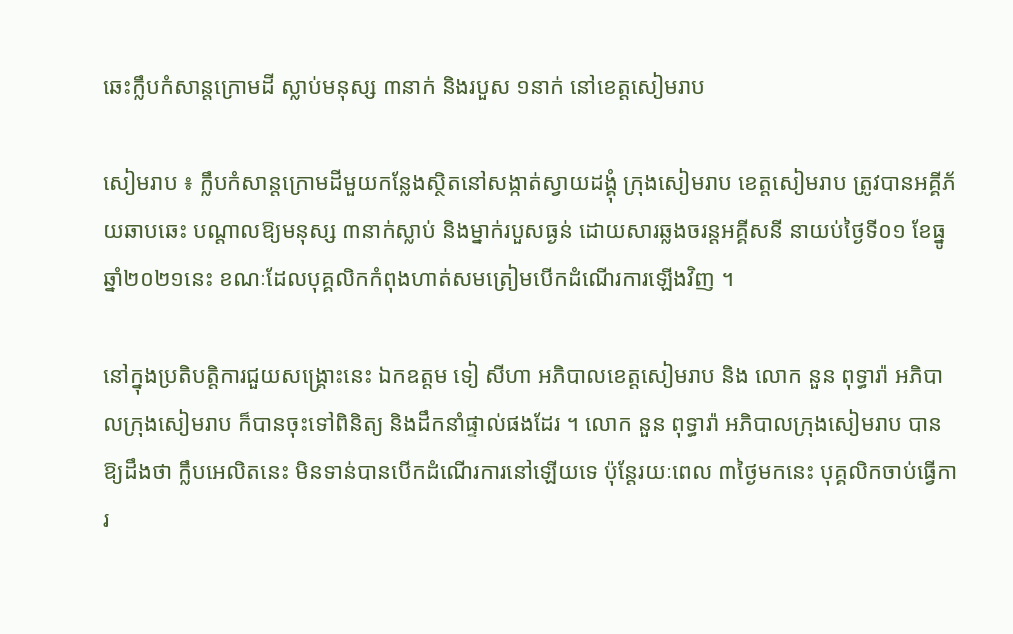ឆេះក្លឹបកំសាន្ដក្រោមដី ស្លាប់មនុស្ស ៣នាក់ និងរបួស ១នាក់ នៅខេត្ដសៀមរាប

សៀមរាប ៖ ក្លឹបកំសាន្ដក្រោមដីមួយកន្លែងស្ថិតនៅសង្កាត់ស្វាយដង្គុំ ក្រុងសៀមរាប ខេត្ដសៀមរាប ត្រូវបានអគ្គីភ័យឆាបឆេះ បណ្ដាលឱ្យមនុស្ស ៣នាក់ស្លាប់ និងម្នាក់របួសធ្ងន់ ដោយសារឆ្លងចរន្ដអគ្គីសនី នាយប់ថ្ងៃទី០១ ខែធ្នូ ឆ្នាំ២០២១នេះ ខណៈដែលបុគ្គលិកកំពុងហាត់សមត្រៀមបើកដំណើរការឡើងវិញ ។

នៅក្នុងប្រតិបត្តិការជួយសង្គ្រោះនេះ ឯកឧត្តម ទៀ សីហា អភិបាលខេត្តសៀមរាប និង លោក នួន ពុទ្ធារ៉ា អភិបាលក្រុងសៀមរាប ក៏បានចុះទៅពិនិត្យ និងដឹកនាំផ្ទាល់ផងដែរ ។ លោក នួន ពុទ្ធារ៉ា អភិបាលក្រុងសៀមរាប បានឱ្យដឹងថា ក្លឹបអេលិតនេះ មិនទាន់បានបើកដំណើរការនៅឡើយទេ ប៉ុន្តែរយៈពេល ៣ថ្ងៃមកនេះ បុគ្គលិកចាប់ធ្វើការ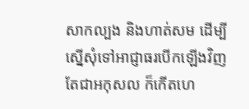សាកល្បង និងហាត់សម ដើម្បីស្នើសុំទៅអាជ្ញាធរបើកឡើងវិញ តែជាអកុសល ក៏កើតហេ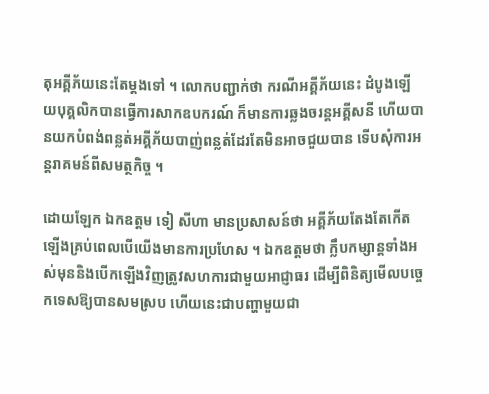តុអគ្គីភ័យនេះតែម្តងទៅ ។ លោកបញ្ជាក់ថា ករណីអគ្គីភ័យនេះ ដំបូងឡើយបុគ្គលិកបានធ្វើការសាកឧបករណ៍ ក៏មានការឆ្លងចរន្តអគ្គីសនី ហើយបានយកបំពង់ពន្លត់អគ្គីភ័យបាញ់ពន្លត់ដែរតែមិនអាចជួយបាន ទើបសុំការអន្តរាគមន៍ពីសមត្ថកិច្ច ។

ដោយឡែក ឯកឧត្តម ទៀ សីហា មានប្រសាសន៍ថា អគ្គីភ័យតែងតែកើតឡើងគ្រប់ពេលបើយើងមានការប្រហែស ។ ឯកឧត្តមថា ក្លឹបកម្សាន្តទាំងអស់មុននិងបើកឡើងវិញត្រូវសហការជាមួយអាជ្ញាធរ ដើម្បីពិនិត្យមើលបច្ចេកទេសឱ្យបានសមស្រប ហើយនេះជាបញ្ហាមួយជា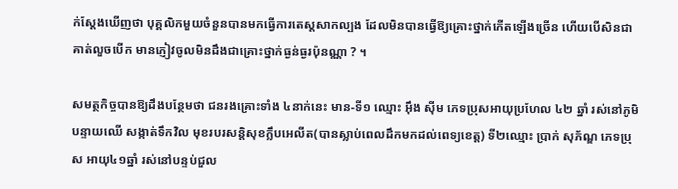ក់ស្តែងឃើញថា បុគ្គលិកមួយចំនួនបានមកធ្វើការតេស្តសាកល្បង ដែលមិនបានធ្វើឱ្យគ្រោះថ្នាក់កើតឡើងច្រើន ហើយបើសិនជាគាត់លួចបើក មានភ្ញៀវចូលមិនដឹងជាគ្រោះថ្នាក់ធ្ងន់ធ្ងរប៉ុនណ្ណា ? ។

សមត្ថកិច្ចបានឱ្យដឹងបន្ថែមថា ជនរងគ្រោះទាំង ៤នាក់នេះ មាន-ទី១ ឈ្មោះ អ៊ឹង ស៊ីម ភេទប្រុសអាយុប្រហែល ៤២ ឆ្នាំ រស់នៅភូមិបន្ទាយឈើ សង្កាត់ទឹកវិល មុខរបរសន្តិសុខក្លឹបអេលីត(បានស្លាប់ពេលដឹកមកដល់ពេទ្យខេត្ត) ទី២ឈ្មោះ ប្រាក់ សុភ័ណ្ឌ ភេទប្រុស អាយុ៤១ឆ្នាំ រស់នៅបន្ទប់ជួល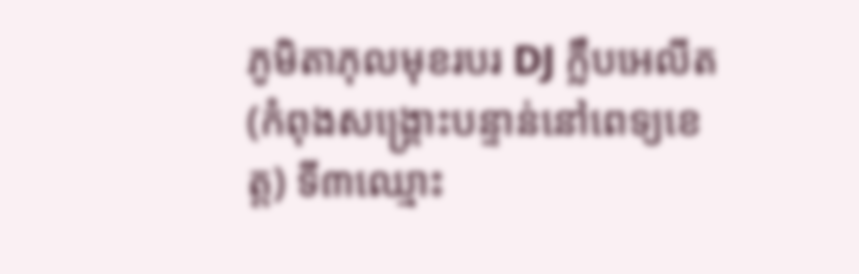ភូមិតាភុលមុខរបរ DJ ក្លឹបអេលីត(កំពុងសង្គ្រោះបន្ទាន់នៅពេទ្យខេត្ត) ទី៣ឈ្មោះ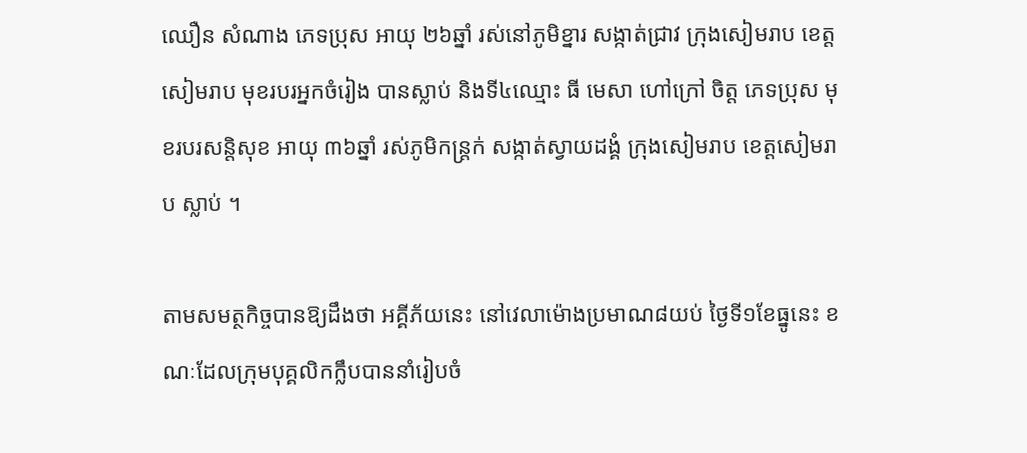ឈឿន សំណាង ភេទប្រុស អាយុ ២៦ឆ្នាំ រស់នៅភូមិខ្នារ សង្កាត់ជ្រាវ ក្រុងសៀមរាប ខេត្តសៀមរាប មុខរបរអ្នកចំរៀង បានស្លាប់ និងទី៤ឈ្មោះ ធី មេសា ហៅក្រៅ ចិត្ត ភេទប្រុស មុខរបរសន្តិសុខ អាយុ ៣៦ឆ្នាំ រស់ភូមិកន្រ្តក់ សង្កាត់ស្វាយដង្គំ ក្រុងសៀមរាប ខេត្តសៀមរាប ស្លាប់ ។

តាមសមត្ថកិច្ចបានឱ្យដឹងថា អគ្គីភ័យនេះ នៅវេលាម៉ោងប្រមាណ៨យប់ ថ្ងៃទី១ខែធ្នូនេះ ខណៈដែលក្រុមបុគ្គលិកក្លឹបបាននាំរៀបចំ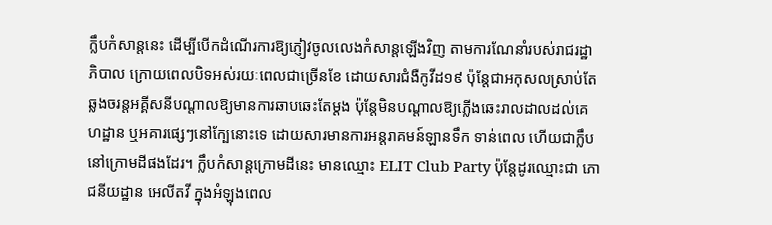ក្លឹបកំសាន្ដនេះ ដើម្បីបើកដំណើរការឱ្យភ្ញៀវចូលលេងកំសាន្ដឡើងវិញ តាមការណែនាំរបស់រាជរដ្ឋាភិបាល ក្រោយពេលបិទអស់រយៈពេលជាច្រើនខែ ដោយសារជំងឺកូវីដ១៩ ប៉ុន្ដែជាអកុសលស្រាប់តែឆ្លងចរន្ដអគ្គីសនីបណ្ដាលឱ្យមានការឆាបឆេះតែម្ដង ប៉ុន្ដែមិនបណ្ដាលឱ្យភ្លើងឆេះរាលដាលដល់គេហដ្ឋាន ឬអគារផ្សេៗនៅក្បែនោះទេ ដោយសារមានការអន្ដរាគមន៍ឡានទឹក ទាន់ពេល ហើយជាក្លឹបនៅក្រោមដីផងដែរ។ ក្លឹបកំសាន្ដក្រោមដីនេះ មានឈ្មោះ ELIT Club Party ប៉ុន្ដែដូរឈ្មោះជា ភោជនីយដ្ឋាន អេលីតវី ក្នុងអំឡុងពេល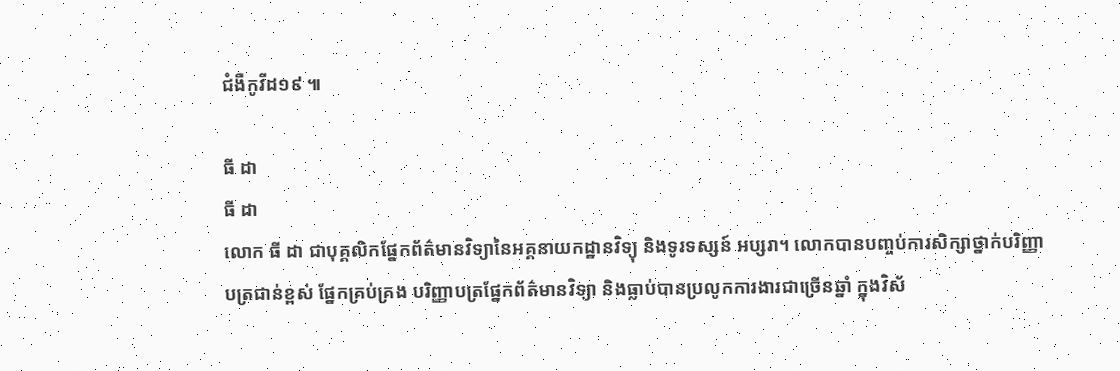ជំងឺកូវីដ១៩ ៕

ធី ដា
ធី ដា
លោក ធី ដា ជាបុគ្គលិកផ្នែកព័ត៌មានវិទ្យានៃអគ្គនាយកដ្ឋានវិទ្យុ និងទូរទស្សន៍ អប្សរា។ លោកបានបញ្ចប់ការសិក្សាថ្នាក់បរិញ្ញាបត្រជាន់ខ្ពស់ ផ្នែកគ្រប់គ្រង បរិញ្ញាបត្រផ្នែកព័ត៌មានវិទ្យា និងធ្លាប់បានប្រលូកការងារជាច្រើនឆ្នាំ ក្នុងវិស័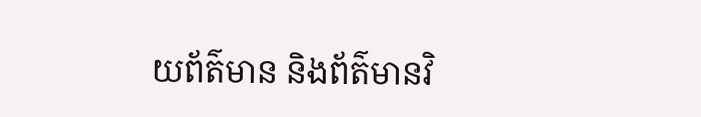យព័ត៌មាន និងព័ត៌មានវិ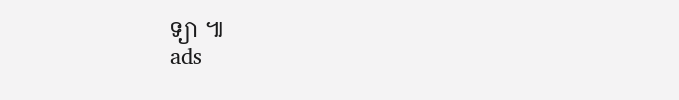ទ្យា ៕
ads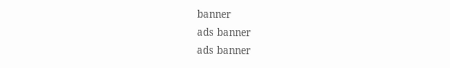banner
ads banner
ads banner